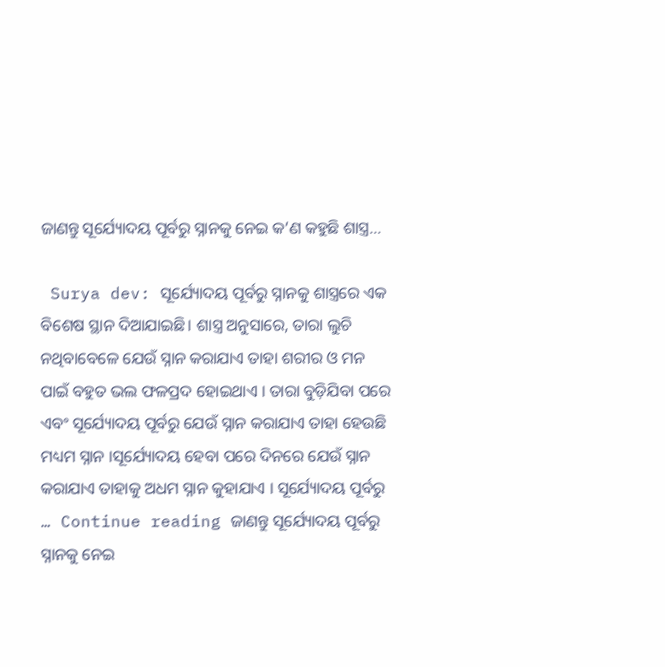ଜାଣନ୍ତୁ ସୂର୍ଯ୍ୟୋଦୟ ପୂର୍ବରୁ ସ୍ନାନକୁ ନେଇ କ’ଣ କହୁଛି ଶାସ୍ତ୍ର…

 Surya dev: ସୂର୍ଯ୍ୟୋଦୟ ପୂର୍ବରୁ ସ୍ନାନକୁ ଶାସ୍ତ୍ରରେ ଏକ ବିଶେଷ ସ୍ଥାନ ଦିଆଯାଇଛି। ଶାସ୍ତ୍ର ଅନୁସାରେ, ତାରା ଲୁଚି ନଥିବାବେଳେ ଯେଉଁ ସ୍ନାନ କରାଯାଏ ତାହା ଶରୀର ଓ ମନ ପାଇଁ ବହୁତ ଭଲ ଫଳପ୍ରଦ ହୋଇଥାଏ । ତାରା ବୁଡ଼ିଯିବା ପରେ ଏବଂ ସୂର୍ଯ୍ୟୋଦୟ ପୂର୍ବରୁ ଯେଉଁ ସ୍ନାନ କରାଯାଏ ତାହା ହେଉଛି ମଧ୍ୟମ ସ୍ନାନ ।ସୂର୍ଯ୍ୟୋଦୟ ହେବା ପରେ ଦିନରେ ଯେଉଁ ସ୍ନାନ କରାଯାଏ ତାହାକୁ ଅଧମ ସ୍ନାନ କୁହାଯାଏ । ସୂର୍ଯ୍ୟୋଦୟ ପୂର୍ବରୁ … Continue reading ଜାଣନ୍ତୁ ସୂର୍ଯ୍ୟୋଦୟ ପୂର୍ବରୁ ସ୍ନାନକୁ ନେଇ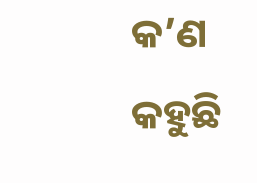କ’ଣ କହୁଛି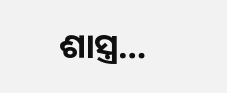ଶାସ୍ତ୍ର…